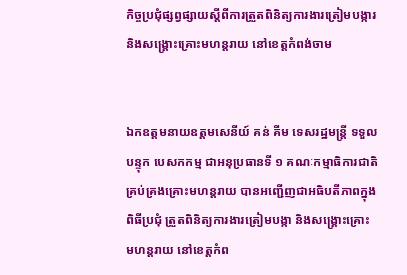កិច្ចប្រជុំផ្សព្វផ្សាយស្តីពីការត្រួតពិនិត្យការងារត្រៀមបង្ការ និងសង្រ្តោះគ្រោះមហន្តរាយ នៅខេត្តកំពង់ចាម


ឯកឧត្តមនាយឧត្តមសេនីយ៍ គន់ គីម ទេសរដ្ឋមន្រ្តី ទទួលបន្ទុក បេសកកម្ម ជាអនុប្រធានទី ១ គណៈកម្មាធិការជាតិគ្រប់គ្រងគ្រោះមហន្តរាយ បានអញ្ជើញជាអធិបតីភាពក្នុងពិធីប្រជុំ ត្រួតពិនិត្យការងារត្រៀមបង្កា និងសង្រ្គោះគ្រោះមហន្តរាយ នៅខេត្តកំព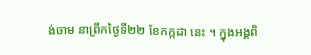ង់ចាម នាព្រឹកថ្ងៃទី២២ ខែកក្កដា នេះ ។ ក្នុងអង្គពិ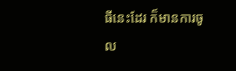ធីនេះដែរ ក៏មានការចូល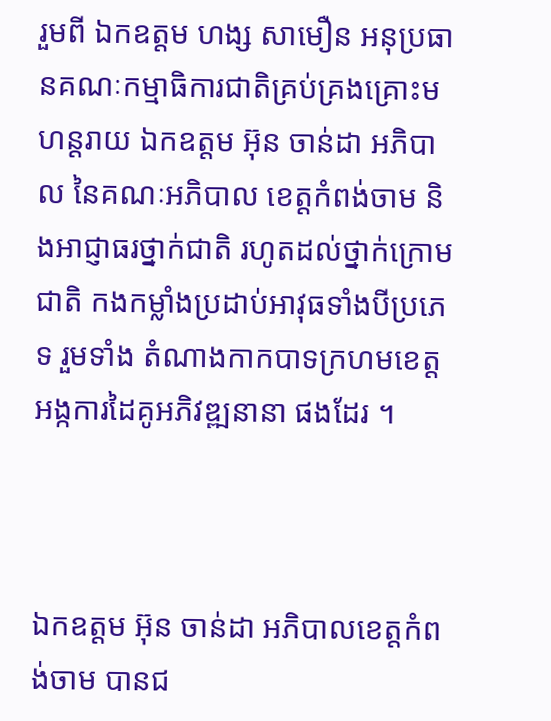រួមពី ឯកឧត្តម ហង្ស សាមឿន អនុប្រធានគណៈកម្មាធិការជាតិគ្រប់គ្រងគ្រោះមហន្តរាយ ឯកឧត្តម អ៊ុន ចាន់ដា អភិបាល នៃគណៈអភិបាល ខេត្តកំពង់ចាម និងអាជ្ញាធរថ្នាក់ជាតិ រហូតដល់ថ្នាក់ក្រោមជាតិ កងកម្លាំងប្រដាប់អាវុធទាំងបីប្រភេទ រួមទាំង តំណាងកាកបាទក្រហមខេត្ត អង្កការដៃគូអភិវឌ្ឍនានា ផងដែរ ។



ឯកឧត្តម អ៊ុន ចាន់ដា អភិបាលខេត្តកំពង់ចាម បានជ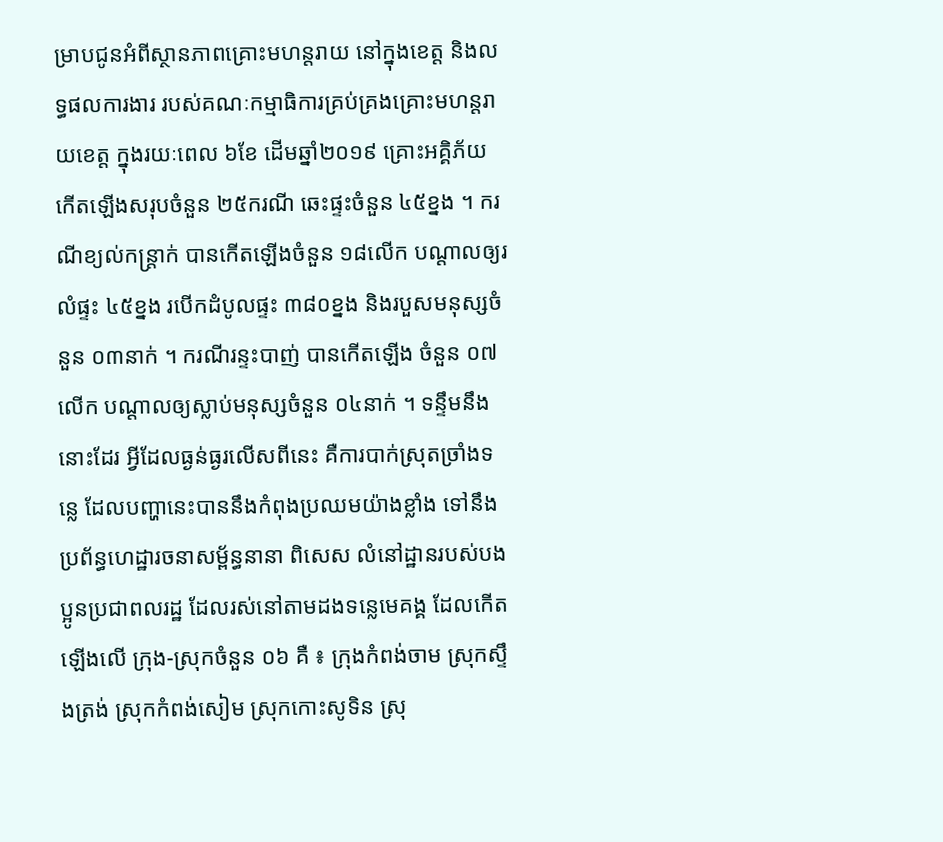ម្រាបជូនអំពីស្ថានភាពគ្រោះមហន្តរាយ នៅក្នុងខេត្ត និងលទ្ធផលការងារ របស់គណៈកម្មាធិការគ្រប់គ្រងគ្រោះមហន្តរាយខេត្ត ក្នុងរយៈពេល ៦ខែ ដើមឆ្នាំ២០១៩ គ្រោះអគ្គិភ័យ កើតឡើងសរុបចំនួន ២៥ករណី ឆេះផ្ទះចំនួន ៤៥ខ្នង ។ ករណីខ្យល់កន្ត្រាក់ បានកើតឡើងចំនួន ១៨លើក បណ្តាលឲ្យរលំផ្ទះ ៤៥ខ្នង របើកដំបូលផ្ទះ ៣៨០ខ្នង និងរបួសមនុស្សចំនួន ០៣នាក់ ។ ករណីរន្ទះបាញ់ បានកើតឡើង ចំនួន ០៧លើក បណ្តាលឲ្យស្លាប់មនុស្សចំនួន ០៤នាក់ ។ ទន្ទឹមនឹងនោះដែរ អ្វីដែលធ្ងន់ធ្ងរលើសពីនេះ គឺការបាក់ស្រុតច្រាំងទន្លេ ដែលបញ្ហានេះបាននឹងកំពុងប្រឈមយ៉ាងខ្លាំង ទៅនឹងប្រព័ន្ធហេដ្ឋារចនាសម្ព័ន្ធនានា ពិសេស លំនៅដ្ឋានរបស់បងប្អូនប្រជាពលរដ្ឋ ដែលរស់នៅតាមដងទន្លេមេគង្គ ដែលកើតឡើងលើ ក្រុង-ស្រុកចំនួន ០៦ គឺ ៖ ក្រុងកំពង់ចាម ស្រុកស្ទឹងត្រង់ ស្រុកកំពង់សៀម ស្រុកកោះសូទិន ស្រុ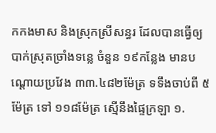កកងមាស និងស្រុកស្រីសន្ធរ ដែលបានធ្វើឲ្យបាក់ស្រុតច្រាំងទន្លេ ចំនួន ១៩កន្លែង មានបណ្តោយប្រវែង ៣៣.៤៨២ម៉ែត្រ ទទឹងចាប់ពី ៥ម៉ែត្រ ទៅ ១១៨ម៉ែត្រ ស្មើនឹងផ្ទៃក្រឡា ១.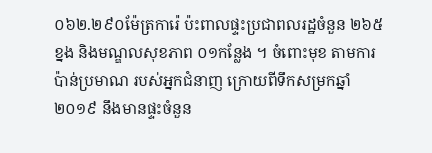០៦២.២៩០ម៉ែត្រការ៉េ ប៉ះពាលផ្ទះប្រជាពលរដ្ឋចំនួន ២៦៥ខ្នង និងមណ្ឌលសុខភាព ០១កន្លែង ។ ចំពោះមុខ តាមការប៉ាន់ប្រមាណ របស់អ្នកជំនាញ ក្រោយពីទឹកសម្រកឆ្នាំ២០១៩ នឹងមានផ្ទះចំនួន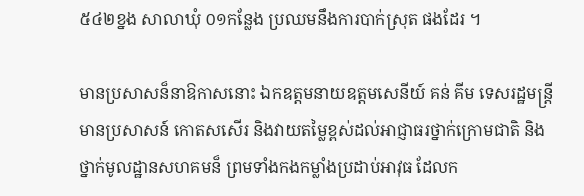៥៤២ខ្នង សាលាឃុំ ០១កន្លែង ប្រឈមនឹងការបាក់ស្រុត ផងដែរ ។

មានប្រសាសន៏នាឱកាសនោះ ឯកឧត្តមនាយឧត្តមសេនីយ៍ គន់ គីម ទេសរដ្ឋមន្រ្តី មានប្រសាសន៍ កោតសសើរ និងវាយតម្លៃខ្ពស់ដល់អាជ្ញាធរថ្នាក់ក្រោមជាតិ និងថ្នាក់មូលដ្ឋានសហគមន៏ ព្រមទាំងកងកម្លាំងប្រដាប់អាវុធ ដែលក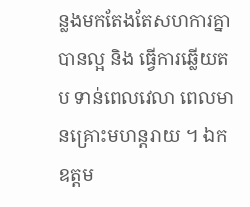ន្លងមកតែងតែសហការគ្នាបានល្អ និង ធ្វើការឆ្លើយតប ទាន់ពេលវេលា ពេលមានគ្រោះមហន្តរាយ ។ ឯកឧត្តម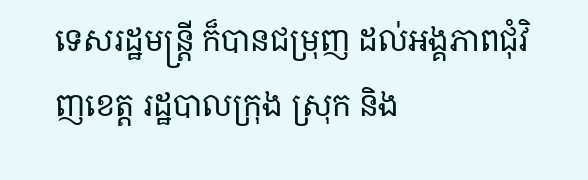ទេសរដ្ឋមន្រ្តី ក៏បានជម្រុញ ដល់អង្គភាពជុំវិញខេត្ត រដ្ឋបាលក្រុង ស្រុក និង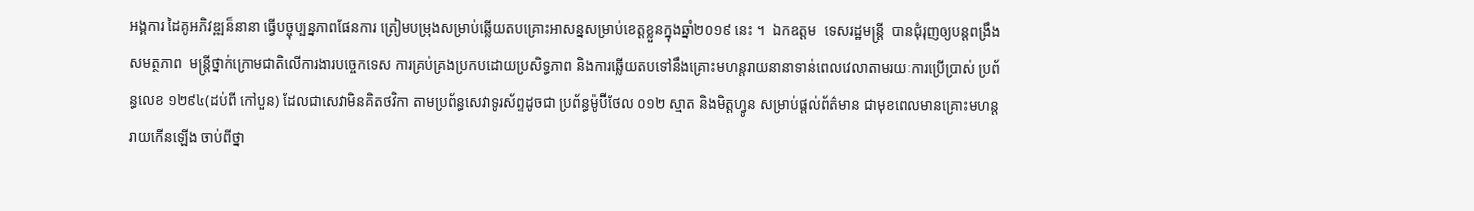អង្គការ ដៃគូអភិវឌ្ឍន៏នានា ធ្វើបច្ចុប្បន្នភាពផែនការ ត្រៀមបម្រុងសម្រាប់ឆ្លើយតបគ្រោះអាសន្នសម្រាប់ខេត្តខ្លួនក្នុងឆ្នាំ២០១៩ នេះ ។  ឯកឧត្តម  ទេសរដ្ឋមន្រ្តី  បានជុំរុញឲ្យបន្តពង្រឹងសមត្ថភាព  មន្ត្រីថ្នាក់ក្រោមជាតិលើការងារបច្ចេកទេស ការគ្រប់គ្រងប្រកបដោយប្រសិទ្ធភាព និងការឆ្លើយតបទៅនឹងគ្រោះមហន្តរាយនានាទាន់ពេលវេលាតាមរយៈការប្រើប្រាស់ ប្រព័ន្ធលេខ ១២៩៤(ដប់ពី កៅបួន) ដែលជាសេវាមិនគិតថវិកា តាមប្រព័ន្ធសេវាទូរស័ព្ទដូចជា ប្រព័ន្ធម៉ូប៊ីថែល ០១២ ស្មាត និងមិត្តហ្វូន សម្រាប់ផ្ដល់ព័ត៌មាន ជាមុខពេលមានគ្រោះមហន្តរាយកើនឡើង ចាប់ពីថ្នា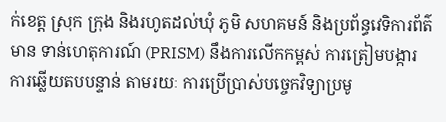ក់ខេត្ត ស្រុក ក្រុង និងរហូតដល់ឃុំ ភូមិ សហគមន៍ និងប្រព័ន្ធវេទិការព័ត៌មាន ទាន់ហេតុការណ៍ (PRISM) នឹងការលើកកម្ពស់ ការត្រៀមបង្ការ ការឆ្លើយតបបន្ទាន់ តាមរយៈ ការប្រើប្រាស់បច្ចេកវិទ្យាប្រមូ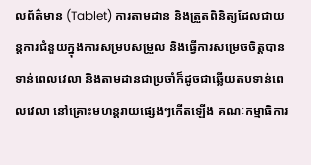លព័ត៌មាន (Tablet) ការតាមដាន និងត្រួតពិនិត្យដែលជាយន្តការជំនួយក្នុងការសម្របសម្រួល និងធ្វើការសម្រេចចិត្តបានទាន់ពេលវេលា និងតាមដានជាប្រចាំក៏ដូចជាឆ្លើយតបទាន់ពេលវេលា នៅគ្រោះមហន្តរាយផ្សេងៗកើតឡើង គណៈកម្មាធិការ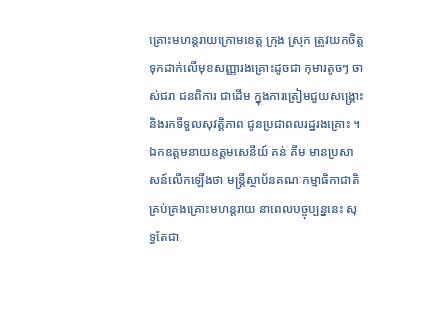គ្រោះមហន្តរាយក្រោមខេត្ត ក្រុង ស្រុក ត្រូវយកចិត្តទុកដាក់លើមុខសញ្ញារងគ្រោះដូចជា កុមារតូចៗ ចាស់ជរា ជនពិការ ជាដើម ក្នុងការត្រៀមជួយសង្គ្រោះ និងរកទីទួលសុវត្តិភាព ជូនប្រជាពលរដ្ឋរងគ្រោះ ។ ឯកឧត្តមនាយឧត្តមសេនីយ៍ គន់ គីម មានប្រសាសន៍លើកឡើងថា មន្រ្តីស្ថាប័នគណៈកម្មាធិកាជាតិ គ្រប់គ្រងគ្រោះមហន្តរាយ នាពេលបច្ចុប្បន្ននេះ សុទ្ធតែជា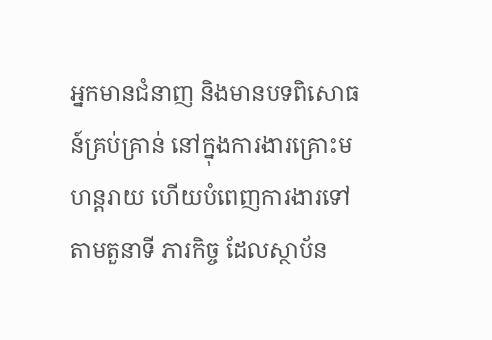អ្នកមានជំនាញ និងមានបទពិសោធន៍គ្រប់គ្រាន់ នៅក្នុងការងារគ្រោះមហន្តរាយ ហើយបំពេញការងារទៅតាមតួនាទី ភារកិច្ច ដែលស្ថាប័ន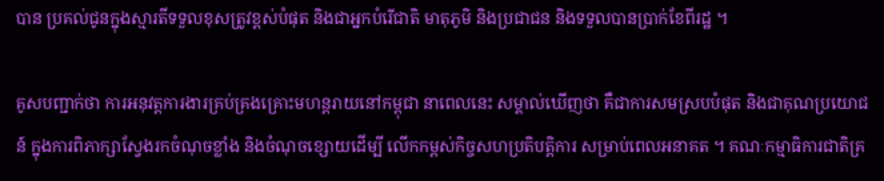បាន ប្រគល់ជូនក្នុងស្មារតីទទួលខុសត្រូវខ្ពស់បំផុត និងជាអ្នកបំរើជាតិ មាតុភូមិ និងប្រជាជន និងទទួលបានប្រាក់ខែពីរដ្ឋ ។

គូសបញ្ជាក់ថា ការអនុវត្តការងារគ្រប់គ្រងគ្រោះមហន្តរាយនៅកម្ពុជា នាពេលនេះ សម្គាល់ឃើញថា គឺជាការសមស្របបំផុត និងជាគុណប្រយោជន៍ ក្នុងការពិភាក្សាស្វែងរកចំណុចខ្លាំង និងចំណុចខ្សោយដើម្បី លើកកម្ពស់កិច្ចសហប្រតិបត្តិការ សម្រាប់ពេលអនាគត ។ គណៈកម្មាធិការជាតិគ្រ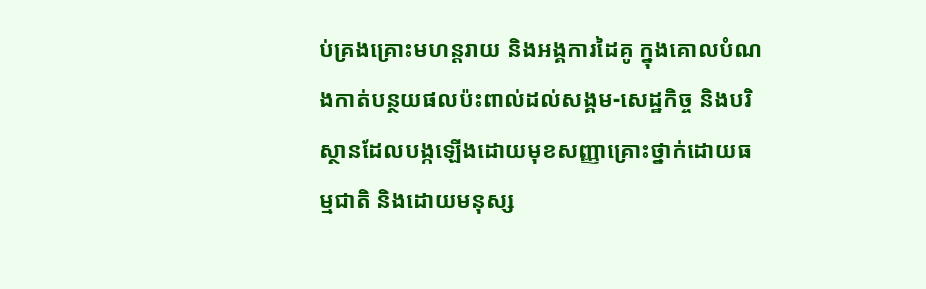ប់គ្រងគ្រោះមហន្តរាយ និងអង្គការដៃគូ ក្នុងគោលបំណងកាត់បន្ថយផលប៉ះពាល់ដល់សង្គម-សេដ្ឋកិច្ច និងបរិស្ថានដែលបង្កឡើងដោយមុខសញ្ញាគ្រោះថ្នាក់ដោយធម្មជាតិ និងដោយមនុស្ស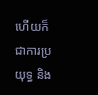ហើយក៏ជាការប្រយុទ្ធ និង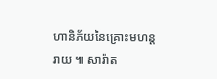ហានិភ័យនៃគ្រោះមហន្តរាយ ៕ សារ៉ាត